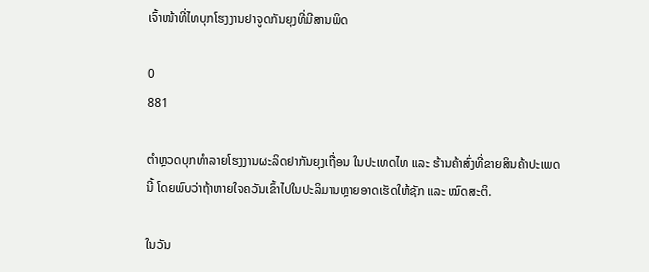ເຈົ້າໜ້າທີ່ໄທບຸກໂຮງງານຢາຈູດກັນຍຸງທີ່ມີສານພິດ

0
881

ຕຳຫຼວດບຸກທຳລາຍໂຮງງານຜະລິດຢາກັນຍຸງເຖື່ອນ ໃນປະເທດໄທ ແລະ ຮ້ານຄ້າສົ່ງທີ່ຂາຍສິນຄ້າປະເພດນີ້ ໂດຍພົບວ່າຖ້າຫາຍໃຈຄວັນເຂົ້າໄປໃນປະລິມານຫຼາຍອາດເຮັດໃຫ້ຊັກ ແລະ ໝົດສະຕິ.

ໃນວັນ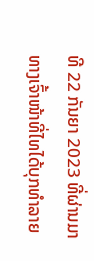ທີ 22 ກັນຍາ 2023 ທີ່ຜ່ານມາ ທາງເຈົ້າໜ້າທີ່ໄທໄດ້ບຸກທຳລາຍ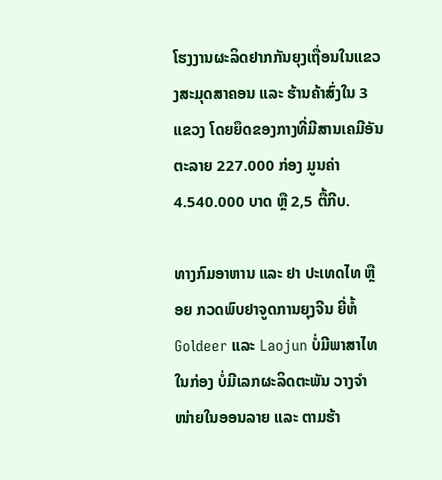ໂຮງງານຜະລິດຢາກກັນຍຸງເຖື່ອນໃນແຂວງສະມຸດສາຄອນ ແລະ ຮ້ານຄ້າສົ່ງໃນ 3 ແຂວງ ໂດຍຍຶດຂອງກາງທີ່ມີສານເຄມີອັນຕະລາຍ 227.000 ກ່ອງ ມູນຄ່າ 4.540.000 ບາດ ຫຼື 2,5 ຕື້ກີບ.

ທາງກົມອາຫານ ແລະ ຢາ ປະເທດໄທ ຫຼື ອຍ ກວດພົບຢາຈູດການຍຸງຈີນ ຍີ່ຫໍ້ Goldeer ແລະ Laojun ບໍ່ມີພາສາໄທໃນກ່ອງ ບໍ່ມີເລກຜະລິດຕະພັນ ວາງຈຳໜ່າຍໃນອອນລາຍ ແລະ ຕາມຮ້າ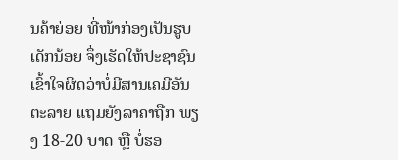ນຄ້າຍ່ອຍ ທີ່ໜ້າກ່ອງເປັນຮູບເດັກນ້ອຍ ຈຶ່ງເຮັດໃຫ້ປະຊາຊົນເຂົ້າໃຈຜິດວ່າບໍ່ມີສານເຄມີອັນຕະລາຍ ແຖມຍັງລາຄາຖືກ ພຽງ 18-20 ບາດ ຫຼື ບໍ່ຮອ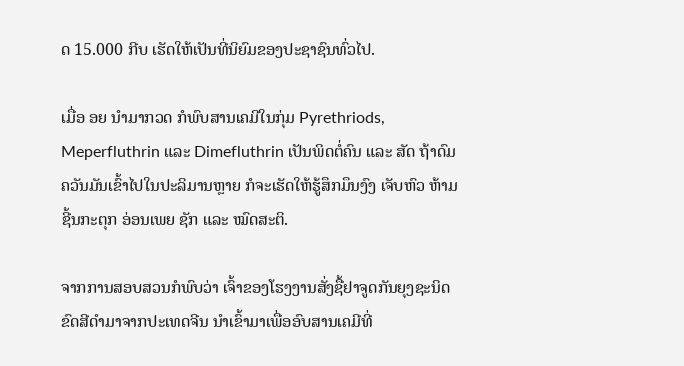ດ 15.000 ກີບ ເຮັດໃຫ້ເປັນທີ່ນິຍົມຂອງປະຊາຊົນທົ່ວໄປ.

ເມື່ອ ອຍ ນຳມາກວດ ກໍພົບສານເຄມີໃນກຸ່ມ Pyrethriods, Meperfluthrin ແລະ Dimefluthrin ເປັນພິດຕໍ່ຄົນ ແລະ ສັດ ຖ້າດົມຄວັນມັນເຂົ້າໄປໃນປະລິມານຫຼາຍ ກໍຈະເຮັດໃຫ້ຮູ້ສຶກມຶນງົງ ເຈັບຫົວ ຫ້າມຊີ້ນກະຕຸກ ອ່ອນເພຍ ຊັກ ແລະ ໝົດສະຕິ.

ຈາກການສອບສວນກໍພົບວ່າ ເຈົ້າຂອງໂຮງງານສັ່ງຊື້ຢາຈູດກັນຍຸງຊະນິດຂົດສີດຳມາຈາກປະເທດຈີນ ນຳເຂົ້າມາເພື່ອອົບສານເຄມີທີ່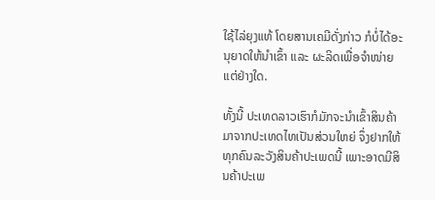ໃຊ້ໄລ່ຍຸງແທ້ ໂດຍສານເຄມີດັ່ງກ່າວ ກໍບໍ່ໄດ້ອະນຸຍາດໃຫ້ນຳເຂົ້າ ແລະ ຜະລິດເພື່ອຈຳໜ່າຍແຕ່ຢ່າງໃດ.

ທັ້ງນີ້ ປະເທດລາວເຮົາກໍມັກຈະນຳເຂົ້າສິນຄ້າມາຈາກປະເທດໄທເປັນສ່ວນໃຫຍ່ ຈຶ່ງຢາກໃຫ້ທຸກຄົນລະວັງສິນຄ້າປະເພດນີ້ ເພາະອາດມີສິນຄ້າປະເພ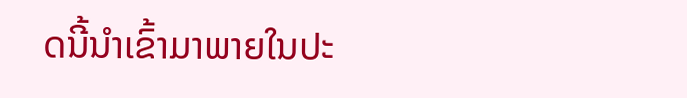ດນີ້ນຳເຂົ້າມາພາຍໃນປະ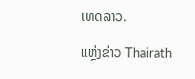ເທດລາວ.

ແຫຼ່ງຂ່າວ Thairath